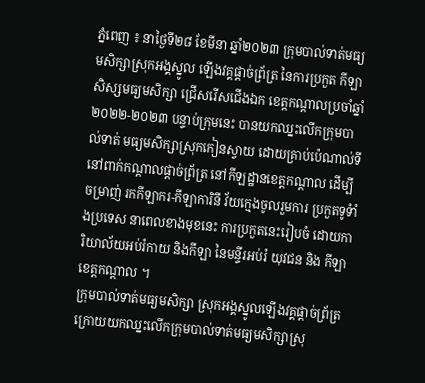ភ្នំពេញ ៖ នាថ្ងៃទី២៨ ខែមីនា ឆ្នាំ២០២៣ ក្រុមបាល់ទាត់មធ្យមសិក្សាស្រុកអង្គស្នូល ឡើងវគ្គផ្តាច់ព្រ័ត្រ នៃការប្រកួត កីឡាសិស្សមធ្យមសិក្សា ជ្រើសរើសជើងឯក ខេត្តកណ្តាលប្រចាំឆ្នាំ ២០២២-២០២៣ បន្ទាប់ក្រុមនេះ បានយកឈ្នះលើកក្រុមបាល់ទាត់ មធ្យមសិក្សាស្រុកកៀនស្វាយ ដោយគ្រាប់ប៉េណាល់ទី នៅពាក់កណ្តាលផ្តាច់ព្រ័ត្រ នៅកីឡដ្ឋានខេត្តកណ្តាល ដើម្បីចម្រាញ់ រកកីឡាករ-កីឡាការិនី វ័យក្មេងចូលរួមការ ប្រកួតទូទំាំងប្រទេស នាពេលខាងមុខនេះ ការប្រកួតនេះរៀបចំ ដោយការិយាល័យអប់រំកាយ និងកីឡា នៃមន្ទីរអប់រំ យុវជន និង កីឡាខេត្តកណ្តាល ។
ក្រុមបាល់ទាត់មធ្យមសិក្សា ស្រុកអង្គស្នូលឡើងវគ្គផ្តាច់ព្រ័ត្រ ក្រោយយកឈ្នះលើកក្រុមបាល់ទាត់មធ្យមសិក្សាស្រុ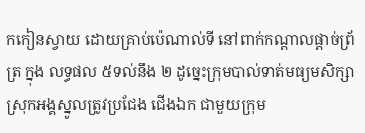កកៀនស្វាយ ដោយគ្រាប់ប៉េណាល់ទី នៅពាក់កណ្តាលផ្តាច់ព្រ័ត្រ ក្នុង លទ្ធផល ៥ទល់នឹង ២ ដូច្នេះក្រុមបាល់ទាត់មធ្យមសិក្សា ស្រុកអង្គស្នូលត្រូវប្រជែង ជើងឯក ជាមួយក្រុម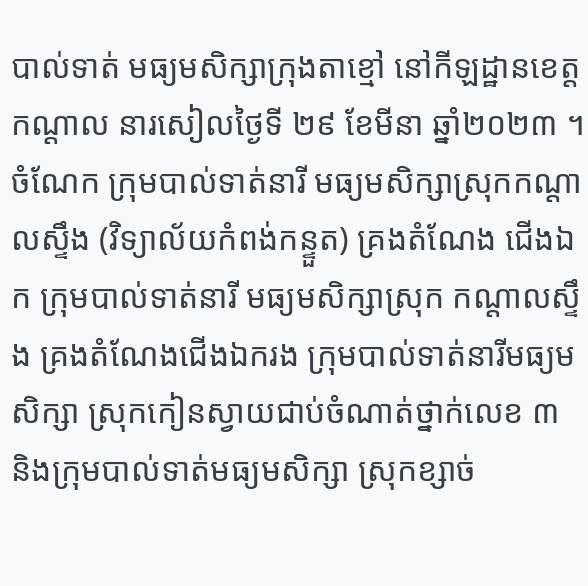បាល់ទាត់ មធ្យមសិក្សាក្រុងតាខ្មៅ នៅកីឡដ្ឋានខេត្តកណ្តាល នារសៀលថ្ងៃទី ២៩ ខែមីនា ឆ្នាំ២០២៣ ។
ចំណែក ក្រុមបាល់ទាត់នារី មធ្យមសិក្សាស្រុកកណ្តាលស្ទឹង (វិទ្យាល័យកំពង់កន្ទួត) គ្រងតំណែង ជើងឯក ក្រុមបាល់ទាត់នារី មធ្យមសិក្សាស្រុក កណ្តាលស្ទឹង គ្រងតំណែងជើងឯករង ក្រុមបាល់ទាត់នារីមធ្យមសិក្សា ស្រុកកៀនស្វាយជាប់ចំណាត់ថ្នាក់លេខ ៣ និងក្រុមបាល់ទាត់មធ្យមសិក្សា ស្រុកខ្សាច់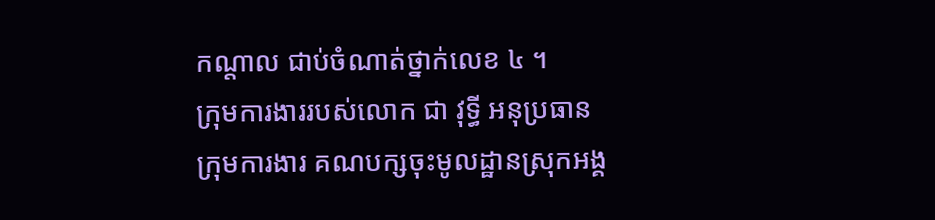កណ្តាល ជាប់ចំណាត់ថ្នាក់លេខ ៤ ។
ក្រុមការងាររបស់លោក ជា វុទ្ធី អនុប្រធានក្រុមការងារ គណបក្សចុះមូលដ្ឋានស្រុកអង្គ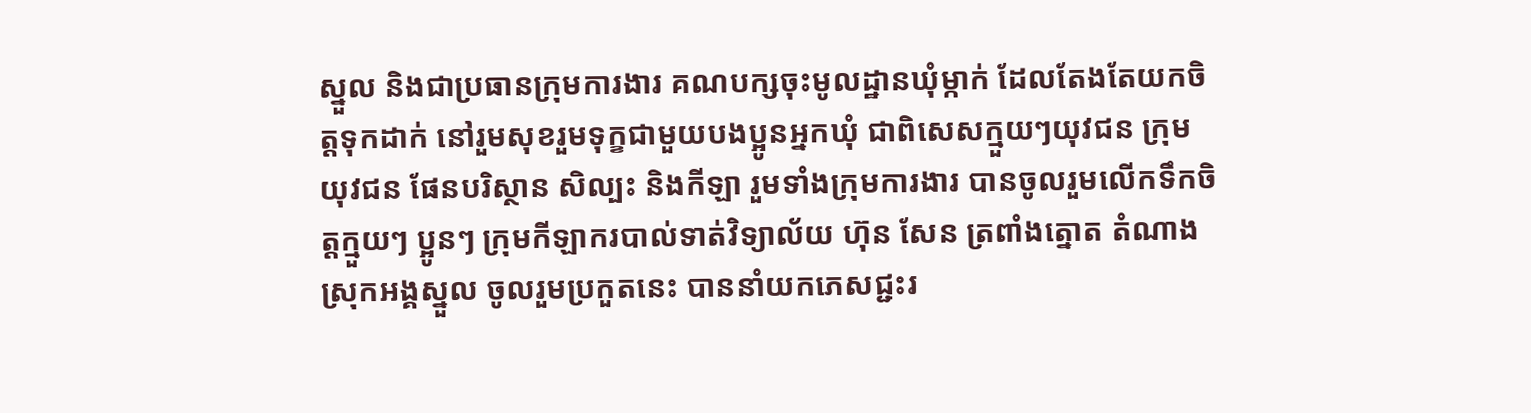ស្នួល និងជាប្រធានក្រុមការងារ គណបក្សចុះមូលដ្ឋានឃុំម្កាក់ ដែលតែងតែយកចិត្តទុកដាក់ នៅរួមសុខរួមទុក្ខជាមួយបងប្អូនអ្នកឃុំ ជាពិសេសក្មួយៗយុវជន ក្រុមយុវជន ផែនបរិស្ថាន សិល្បះ និងកីឡា រួមទាំងក្រុមការងារ បានចូលរួមលើកទឹកចិត្តក្មួយៗ ប្អូនៗ ក្រុមកីឡាករបាល់ទាត់វិទ្យាល័យ ហ៊ុន សែន ត្រពាំងត្នោត តំណាងស្រុកអង្គស្នួល ចូលរួមប្រកួតនេះ បាននាំយកភេសជ្ជះរ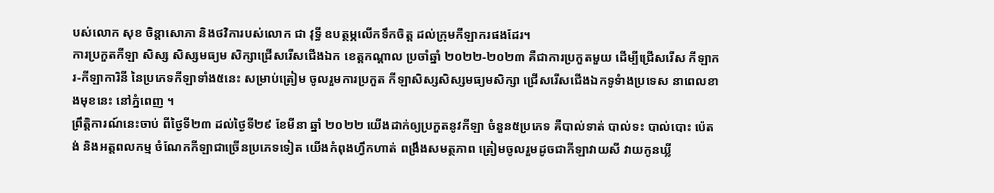បស់លោក សុខ ចិន្តាសោភា និងថវិការបស់លោក ជា វុទ្ធី ឧបត្ថម្ភលើកទឹកចិត្ត ដល់ក្រុមកីឡាករផងដែរ។
ការប្រកួតកីឡា សិស្ស សិស្សមធ្យម សិក្សាជ្រើសរើសជើងឯក ខេត្តកណ្តាល ប្រចាំឆ្នាំ ២០២២-២០២៣ គឺជាការប្រកួតមួយ ដើម្បីជ្រើសរើស កីឡាករ-កីឡាការិនី នៃប្រភេទកីឡាទាំង៥នេះ សម្រាប់ត្រៀម ចូលរួមការប្រកួត កីឡាសិស្សសិស្សមធ្យមសិក្សា ជ្រើសរើសជើងឯកទូទំាងប្រទេស នាពេលខាងមុខនេះ នៅភ្នំពេញ ។
ព្រឹត្តិការណ៍នេះចាប់ ពីថ្ងៃទី២៣ ដល់ថ្ងៃទី២៩ ខែមីនា ឆ្នាំ ២០២២ យើងដាក់ឲ្យប្រកួតនូវកីឡា ចំនួន៥ប្រភេទ គឺបាល់ទាត់ បាល់ទះ បាល់បោះ ប៉េតង់ និងអត្តពលកម្ម ចំណែកកីឡាជាច្រើនប្រភេទទៀត យើងកំពុងហ្វឹកហាត់ ពង្រឹងសមត្ថភាព ត្រៀមចូលរួមដូចជាកីឡាវាយសី វាយកូនឃ្លី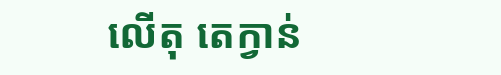លើតុ តេក្វាន់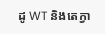ដូ WT និងតេក្វា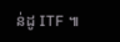ន់ដូ ITF ៕